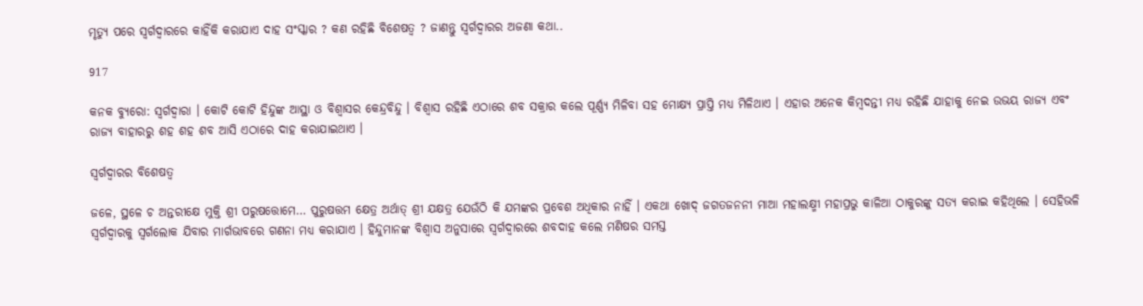ମୃତ୍ୟୁ ପରେ ସ୍ୱର୍ଗଦ୍ୱାରରେ କାହିଁକି କରାଯାଏ ଦାହ ସଂସ୍କାର ? କଣ ରହିଛି ବିଶେଷତ୍ୱ ? ଜାଣନ୍ତୁ ସ୍ୱର୍ଗଦ୍ୱାରର ଅଜଣା କଥା..

917

କନକ ବ୍ୟୁରୋ: ସ୍ୱର୍ଗଦ୍ୱାରା । କୋଟି କୋଟି ହିନ୍ଦୁଙ୍କ ଆସ୍ଥା ଓ ବିଶ୍ୱାସର କେନ୍ଦ୍ରବିନ୍ଦୁ । ବିଶ୍ୱାସ ରହିଛି ଏଠାରେ ଶବ ସକ୍ରାର କଲେ ପୂର୍ଣ୍ଣ୍ୟ ମିଳିବା ସହ ମୋକ୍ଷ୍ୟ ପ୍ରାପ୍ତି ମଧ୍ୟ ମିଳିଥାଏ । ଏହାର ଅନେକ କିମ୍ବଦନ୍ତୀ ମଧ୍ୟ ରହିଛି ଯାହାକୁ ନେଇ ଉଭୟ ରାଜ୍ୟ ଏବଂ ରାଜ୍ୟ ବାହାରରୁ ଶହ ଶହ ଶବ ଆସି ଏଠାରେ ଦାହ କରାଯାଇଥାଏ ।

ସ୍ୱର୍ଗଦ୍ୱାରର ବିଶେଷତ୍ୱ

ଜଳେ, ସ୍ଥଳେ ଚ ଅନ୍ତରୀକ୍ଷେ ମୁକ୍ତି ଶ୍ରୀ ପରୁଷତ୍ତୋମେ… ପୁରୁଷତ୍ତମ କ୍ଷେତ୍ର ଅର୍ଥାତ୍ ଶ୍ରୀ ଯକ୍ଷତ୍ର ଯେଉଁଠି କି ଯମଙ୍କର ପ୍ରବେଶ ଅଧିକାର ନାହିଁ । ଏକଥା ଖୋଦ୍ ଜଗତଜନନୀ ମାଆ ମହାଲକ୍ଷ୍ମୀ ମହାପ୍ରଭୁ କାଳିଆ ଠାକୁରଙ୍କୁ ସତ୍ୟ କରାଇ କହିଥିଲେ । ସେହିଭଳି ସ୍ୱର୍ଗଦ୍ୱାରକୁ ସ୍ୱର୍ଗଲୋକ ଯିବାର ମାର୍ଗଭାବରେ ଗଣନା ମଧ୍ୟ କରାଯାଏ । ହିନ୍ଦୁମାନଙ୍କ ବିଶ୍ୱାସ ଅନୁସାରେ ସ୍ୱର୍ଗଦ୍ୱାରରେ ଶବଦାହ କଲେ ମଣିଷର ସମସ୍ତ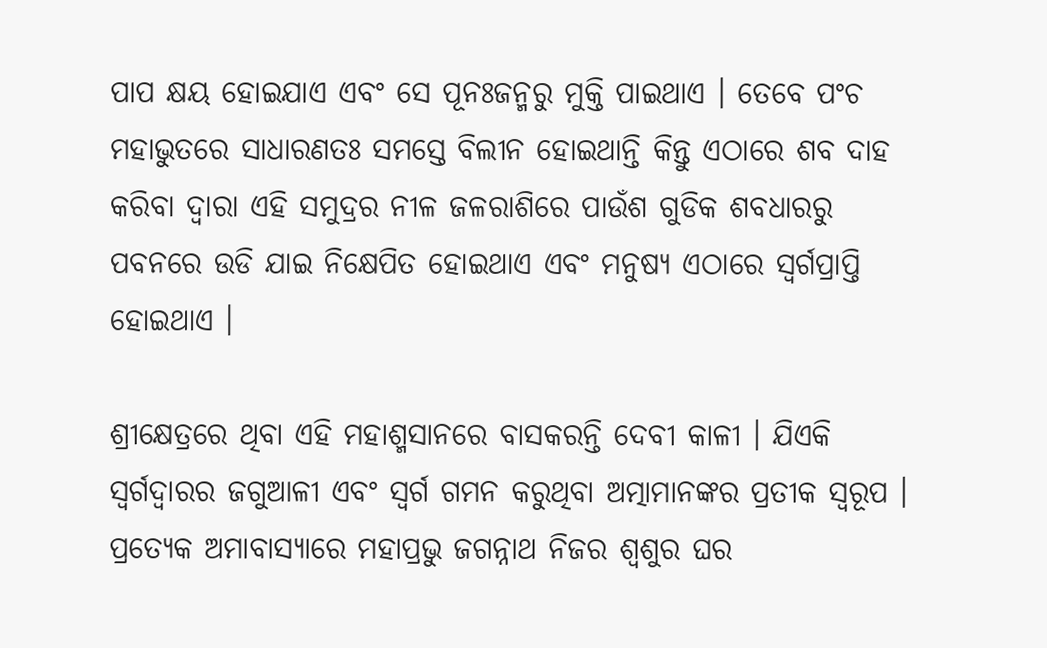ପାପ କ୍ଷୟ ହୋଇଯାଏ ଏବଂ ସେ ପୂନଃଜନ୍ମରୁ ମୁକ୍ତି ପାଇଥାଏ । ତେବେ ପଂଚ ମହାଭୁତରେ ସାଧାରଣତଃ ସମସ୍ତେ ବିଲୀନ ହୋଇଥାନ୍ତି କିନ୍ତୁ ଏଠାରେ ଶବ ଦାହ କରିବା ଦ୍ୱାରା ଏହି ସମୁଦ୍ରର ନୀଳ ଜଳରାଶିରେ ପାଉଁଶ ଗୁଡିକ ଶବଧାରରୁ ପବନରେ ଉଡି ଯାଇ ନିକ୍ଷେପିତ ହୋଇଥାଏ ଏବଂ ମନୁଷ୍ୟ ଏଠାରେ ସ୍ୱର୍ଗପ୍ରାପ୍ତି ହୋଇଥାଏ ।

ଶ୍ରୀକ୍ଷେତ୍ରରେ ଥିବା ଏହି ମହାଶ୍ମସାନରେ ବାସକରନ୍ତି ଦେବୀ କାଳୀ । ଯିଏକି ସ୍ୱର୍ଗଦ୍ୱାରର ଜଗୁଆଳୀ ଏବଂ ସ୍ୱର୍ଗ ଗମନ କରୁଥିବା ଅତ୍ମାମାନଙ୍କର ପ୍ରତୀକ ସ୍ୱରୂପ । ପ୍ରତ୍ୟେକ ଅମାବାସ୍ୟାରେ ମହାପ୍ରଭୁ ଜଗନ୍ନାଥ ନିଜର ଶ୍ୱଶୁର ଘର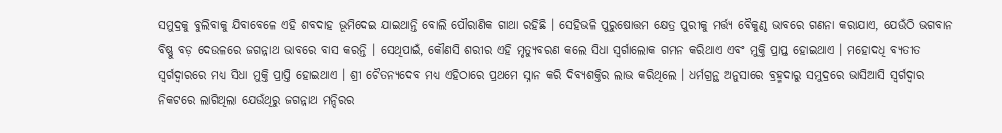ସମୁଦ୍ରକୁ ବୁଲିବାକୁ ଯିବାବେଳେ ଏହି ଶବଦାହ ଭୂମିଦେଇ ଯାଇଥାନ୍ତି ବୋଲି ପୌରାଣିକ ଗାଥା ରହିଛି । ସେହିଭଳି ପୁରୁଷୋତ୍ତମ କ୍ଷେତ୍ର ପୁରୀକୁ ମର୍ତ୍ତ୍ୟ ବୈକୁଣ୍ଠ ଭାବରେ ଗଣନା କରାଯାଏ, ଯେଉଁଠି ଭଗବାନ ବିଷ୍ଣୁ ବଡ଼ ଦେଉଳରେ ଜଗନ୍ନାଥ ଭାବରେ ବାସ କରନ୍ତି । ସେଥିପାଇଁ, କୌଣସି ଶରୀର ଏହି ମୃତ୍ୟୁବରଣ କଲେ ସିଧା ସ୍ୱର୍ଗାଲୋକ ଗମନ କରିଥାଏ ଏବଂ ମୁକ୍ତି ପ୍ରାପ୍ତ ହୋଇଥାଏ । ମହୋଦଧି ବ୍ୟତୀତ ସ୍ୱର୍ଗଦ୍ୱାରରେ ମଧ୍ୟ ସିଧା ମୁକ୍ତି ପ୍ରାପ୍ତି ହୋଇଥାଏ । ଶ୍ରୀ ଚୈତନ୍ୟଦେବ ମଧ୍ୟ ଏହିଠାରେ ପ୍ରଥମେ ସ୍ନାନ କରି ଦିବ୍ୟଶକ୍ତିର ଲାଭ କରିଥିଲେ । ଧର୍ମଗ୍ରନ୍ଥ ଅନୁସାରେ ବ୍ରହ୍ମଦାରୁ ସମୁଦ୍ରରେ ଭାସିଆସି ସ୍ୱର୍ଗଦ୍ୱାର ନିକଟରେ ଲାଗିଥିଲା ଯେଉଁଥିରୁ ଜଗନ୍ନାଥ ମନ୍ଦିରର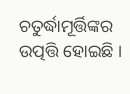ଚତୁର୍ଦ୍ଧାମୂର୍ତ୍ତିଙ୍କର ଉତ୍ପତ୍ତି ହୋଇଛି ।